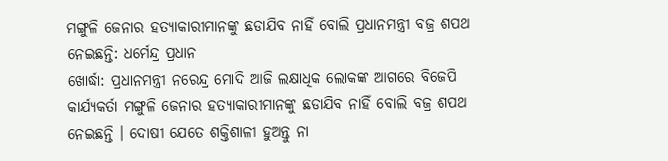ମଙ୍ଗୁଳି ଜେନାର ହତ୍ୟାକାରୀମାନଙ୍କୁ ଛଡାଯିବ ନାହିଁ ବୋଲି ପ୍ରଧାନମନ୍ତ୍ରୀ ବଜ୍ର ଶପଥ ନେଇଛନ୍ତି: ଧର୍ମେନ୍ଦ୍ର ପ୍ରଧାନ
ଖୋର୍ଦ୍ଧା: ପ୍ରଧାନମନ୍ତ୍ରୀ ନରେନ୍ଦ୍ର ମୋଦି ଆଜି ଲକ୍ଷାଧିକ ଲୋକଙ୍କ ଆଗରେ ବିଜେପି କାର୍ଯ୍ୟକର୍ତା ମଙ୍ଗୁଳି ଜେନାର ହତ୍ୟାକାରୀମାନଙ୍କୁ ଛଡାଯିବ ନାହିଁ ବୋଲି ବଜ୍ର ଶପଥ ନେଇଛନ୍ତି । ଦୋଷୀ ଯେତେ ଶକ୍ତିଶାଳୀ ହୁଅନ୍ତୁ ନା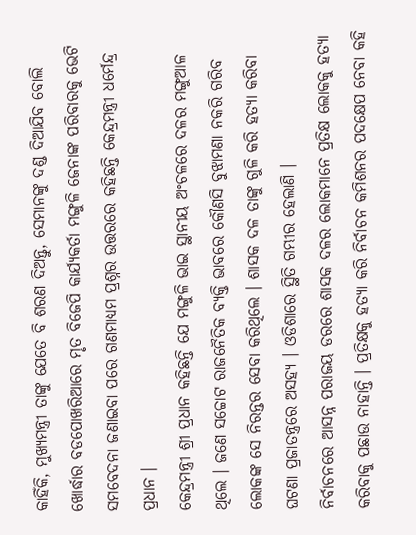କାହିଁକି, ମୁଖ୍ୟମନ୍ତ୍ରୀ ତାଙ୍କୁ ଯେତେ ବି ଶରଣ ଦିଅନ୍ତୁ, ସେମାନଙ୍କୁ ଦଣ୍ଡ ଦିଆଯିବ ବୋଲି ଖୋର୍ଦ୍ଧାର ବଡପୋଖରିଆରେ ମୃତ ବିଜେପି କାର୍ଯ୍ୟକର୍ତା ମଙ୍ଗୁଳି ଜେନାଙ୍କ ପରିବାରକୁ ଭେଟି ସମବେଦନା ଜଣାଇବା ପରେ ଗଣମାଧ୍ୟମ ପ୍ରଶ୍ନର ଉତ୍ତରରେ କହିଛନ୍ତି କେନ୍ଦ୍ରମନ୍ତ୍ରୀ ଧର୍ମେନ୍ଦ୍ର ପ୍ରଧାନ ।
କେନ୍ଦ୍ରମନ୍ତ୍ରୀ ଶ୍ରୀ ପ୍ରଧାନ କହିଛନ୍ତି ଯେ ମଙ୍ଗୁଳି ଭାଇ ସ୍ଥାନୀୟ ଅଂଚଳରେ ଦଳର ମଙ୍ଗୁଆଳ ଥିଲେ । ଜଣେ ସଚ୍ଚୋଟ ରାଜନୈତିକ ବ୍ୟକ୍ତି ଭାବରେ କୌଣସି ବୁଝାମଣା ନକରି ଗରିବ ଲୋକଙ୍କ ସେ ନିରନ୍ତର ସେବା କରିଥିଲେ । ଶାସକ ଦଳ ତାଙ୍କୁ ଗୁଳି କରି ହତ୍ୟା କରିବା ଘଟଣା ପ୍ରଜାତନ୍ତ୍ରରେ ଅସହ୍ୟ । ଓଡିଶାରେ ସ୍ଥିତି ଗମ୍ଭୀର ହେଲାଣି ।
ନିର୍ବାଚନରେ ଆସନ୍ନ ପରାଜୟ ଡରରେ ଶାସକ ଦଳର ଲୋକମାନେ ପ୍ରତିକ୍ଷ ଲୋକକୁ ହତ୍ୟା କରିବାକୁ ପଛାଉ ନାହାନ୍ତି । ପ୍ରତିକ୍ଷକୁ ହତ୍ୟା କରି ନିର୍ବାଚନ କମିଶନର ପଦକ୍ଷେପ ନେବା କହି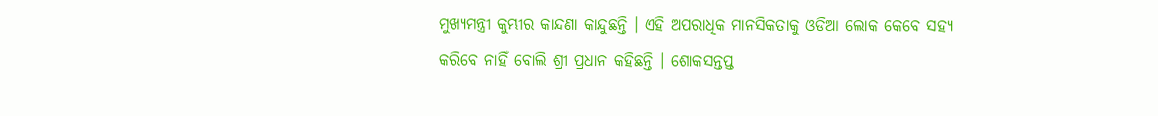ମୁଖ୍ୟମନ୍ତ୍ରୀ କୁମ୍ଭୀର କାନ୍ଦଣା କାନ୍ଦୁଛନ୍ତି । ଏହି ଅପରାଧିକ ମାନସିକତାକୁ ଓଡିଆ ଲୋକ କେବେ ସହ୍ୟ କରିବେ ନାହିଁ ବୋଲି ଶ୍ରୀ ପ୍ରଧାନ କହିଛନ୍ତି । ଶୋକସନ୍ତପ୍ତ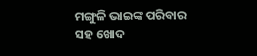ମଙ୍ଗୁଳି ଭାଇଙ୍କ ପରିବାର ସହ ଖୋଦ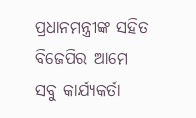ପ୍ରଧାନମନ୍ତ୍ରୀଙ୍କ ସହିତ ବିଜେପିର ଆମେ ସବୁ କାର୍ଯ୍ୟକର୍ତା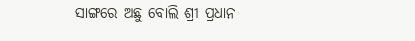ସାଙ୍ଗରେ ଅଛୁ ବୋଲି ଶ୍ରୀ ପ୍ରଧାନ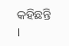କହିଛନ୍ତି ।